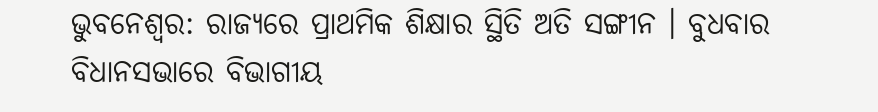ଭୁବନେଶ୍ବର: ରାଜ୍ୟରେ ପ୍ରାଥମିକ ଶିକ୍ଷାର ସ୍ଥିତି ଅତି ସଙ୍ଗୀନ । ବୁଧବାର ବିଧାନସଭାରେ ବିଭାଗୀୟ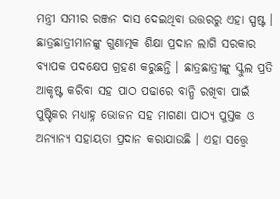ମନ୍ତ୍ରୀ ସମୀର ରଞ୍ଜନ ଦାସ ଦେଇଥିବା ଉତ୍ତରରୁ ଏହା ସ୍ପଷ୍ଟ । ଛାତ୍ରଛାତ୍ରୀମାନଙ୍କୁ ଗୁଣାତ୍ମକ ଶିକ୍ଷା ପ୍ରଦାନ ଲାଗି ସରକାର ବ୍ୟାପକ ପଦକ୍ଷେପ ଗ୍ରହଣ କରୁଛନ୍ତି । ଛାତ୍ରଛାତ୍ରୀଙ୍କୁ ସ୍କୁଲ ପ୍ରତି ଆକୃଷ୍ଟ କରିବା ସହ ପାଠ ପଢାରେ ବାନ୍ଧି ରଖିବା ପାଇଁ ପୁଷ୍ଟିକର ମଧ୍ଯାହ୍ନ ଭୋଜନ ସହ ମାଗଣା ପାଠ୍ୟ ପୁସ୍ତକ ଓ ଅନ୍ୟାନ୍ୟ ସହାୟତା ପ୍ରଦାନ କରାଯାଉଛି । ଏହା ସତ୍ତ୍ବେ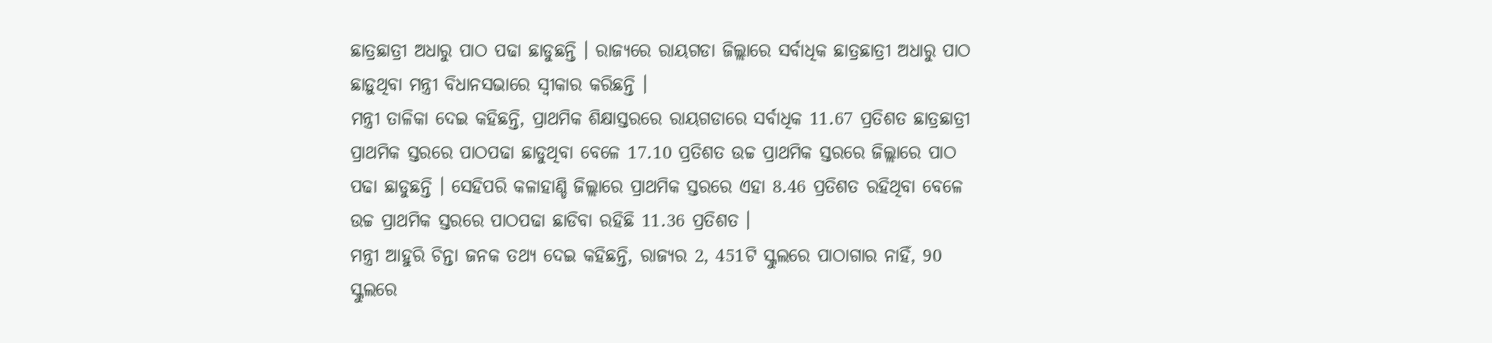ଛାତ୍ରଛାତ୍ରୀ ଅଧାରୁ ପାଠ ପଢା ଛାଡୁଛନ୍ତି । ରାଜ୍ୟରେ ରାୟଗଡା ଜିଲ୍ଲାରେ ସର୍ବାଧିକ ଛାତ୍ରଛାତ୍ରୀ ଅଧାରୁ ପାଠ ଛାଡ଼ୁଥିବା ମନ୍ତ୍ରୀ ବିଧାନସଭାରେ ସ୍ବୀକାର କରିଛନ୍ତି ।
ମନ୍ତ୍ରୀ ତାଳିକା ଦେଇ କହିଛନ୍ତି, ପ୍ରାଥମିକ ଶିକ୍ଷାସ୍ତରରେ ରାୟଗଡାରେ ସର୍ବାଧିକ 11.67 ପ୍ରତିଶତ ଛାତ୍ରଛାତ୍ରୀ ପ୍ରାଥମିକ ସ୍ତରରେ ପାଠପଢା ଛାଡୁଥିବା ବେଳେ 17.10 ପ୍ରତିଶତ ଉଚ୍ଚ ପ୍ରାଥମିକ ସ୍ତରରେ ଜିଲ୍ଲାରେ ପାଠ ପଢା ଛାଡୁଛନ୍ତି । ସେହିପରି କଳାହାଣ୍ଡି ଜିଲ୍ଲାରେ ପ୍ରାଥମିକ ସ୍ତରରେ ଏହା 8.46 ପ୍ରତିଶତ ରହିଥିବା ବେଳେ ଉଚ୍ଚ ପ୍ରାଥମିକ ସ୍ତରରେ ପାଠପଢା ଛାଡିବା ରହିଛି 11.36 ପ୍ରତିଶତ ।
ମନ୍ତ୍ରୀ ଆହୁରି ଚିନ୍ତା ଜନକ ତଥ୍ୟ ଦେଇ କହିଛନ୍ତି, ରାଜ୍ୟର 2, 451ଟି ସ୍କୁଲରେ ପାଠାଗାର ନାହିଁ, 90 ସ୍କୁଲରେ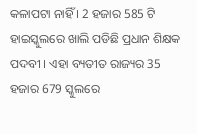କଳାପଟା ନାହିଁ । 2 ହଜାର 585 ଟି ହାଇସ୍କୁଲରେ ଖାଲି ପଡିଛି ପ୍ରଧାନ ଶିକ୍ଷକ ପଦବୀ । ଏହା ବ୍ୟତୀତ ରାଜ୍ୟର 35 ହଜାର 679 ସ୍କୁଲରେ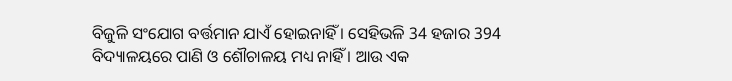ବିଜୁଳି ସଂଯୋଗ ବର୍ତ୍ତମାନ ଯାଏଁ ହୋଇନାହିଁ । ସେହିଭଳି 34 ହଜାର 394 ବିଦ୍ୟାଳୟରେ ପାଣି ଓ ଶୌଚାଳୟ ମଧ୍ୟ ନାହିଁ । ଆଉ ଏକ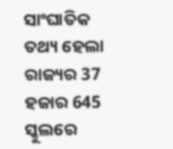ସାଂଘାତିକ ତଥ୍ୟ ହେଲା ରାଜ୍ୟର 37 ହଜାର 645 ସ୍କୁଲରେ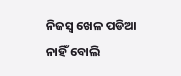ନିଜସ୍ବ ଖେଳ ପଡିଆ ନାହିଁ ବୋଲି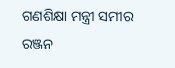ଗଣଶିକ୍ଷା ମନ୍ତ୍ରୀ ସମୀର ରଞ୍ଜନ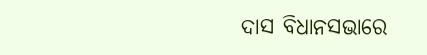ଦାସ ବିଧାନସଭାରେ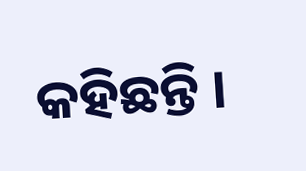କହିଛନ୍ତି ।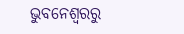ଭୁବନେଶ୍ବରରୁ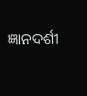ଜ୍ଞାନଦର୍ଶୀ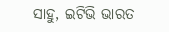ସାହୁ, ଇଟିଭି ଭାରତ